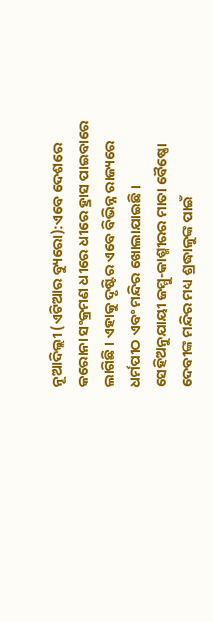ନୂଆଦିଲ୍ଲୀ (ଏଟିଆର ବ୍ୟୁରୋ):ଏବେ ଦେଶରେ କରୋନା ସଂକ୍ରମଣ ଧୀରେ ଧୀରେ ହ୍ରାସ ପାଇବାରେ ଲାଗିଛି । ଏହାକୁ ଦୃଷ୍ଟିର ଏବେ ବିଭିନ୍ନ ରାଜ୍ୟରେ ଧର୍ମପୀଠ ଏବଂ ମନ୍ଦିର ଖୋଲାଯାଇଛି । ସେହିଅନୁଯାୟୀ ଜମ୍ମୁ-କାଶ୍ମୀରର ମାତା ବୈଷ୍ଣୋ ଦେବୀଙ୍କ ମନ୍ଦିର ମଧ୍ୟ ଶ୍ରଦ୍ଧାଳୁଙ୍କ ପାଇଁ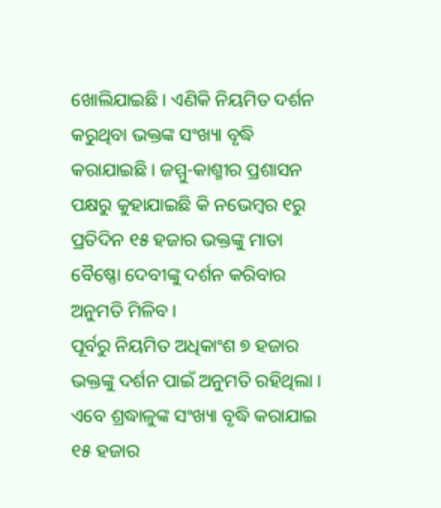ଖୋଲିଯାଇଛି । ଏଣିକି ନିୟମିତ ଦର୍ଶନ କରୁଥିବା ଭକ୍ତଙ୍କ ସଂଖ୍ୟା ବୃଦ୍ଧି କରାଯାଇଛି । ଜମ୍ମୁ-କାଶ୍ମୀର ପ୍ରଶାସନ ପକ୍ଷରୁ କୁହାଯାଇଛି କି ନଭେମ୍ବର ୧ରୁ ପ୍ରତିଦିନ ୧୫ ହଜାର ଭକ୍ତଙ୍କୁ ମାତା ବୈଷ୍ଣୋ ଦେବୀଙ୍କୁ ଦର୍ଶନ କରିବାର ଅନୁମତି ମିଳିବ ।
ପୂର୍ବରୁ ନିୟମିତ ଅଧିକାଂଶ ୭ ହଜାର ଭକ୍ତଙ୍କୁ ଦର୍ଶନ ପାଇଁ ଅନୁମତି ରହିଥିଲା । ଏବେ ଶ୍ରଦ୍ଧାଳୁଙ୍କ ସଂଖ୍ୟା ବୃଦ୍ଧି କରାଯାଇ ୧୫ ହଜାର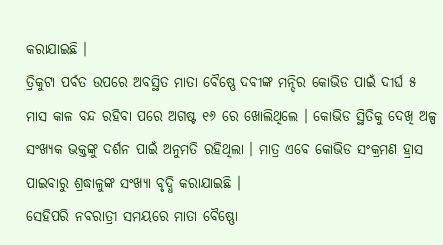କରାଯାଇଛି ।
ତ୍ରିକୁଟା ପର୍ବତ ଉପରେ ଅବସ୍ଥିତ ମାତା ବୈଷ୍ଣେ ଦବୀଙ୍କ ମନ୍ଦିର କୋଭିଡ ପାଇଁ ଦୀର୍ଘ ୫ ମାସ କାଳ ବନ୍ଦ ରହିବା ପରେ ଅଗଷ୍ଟ ୧୬ ରେ ଖୋଲିଥିଲେ । କୋଭିଡ ସ୍ଥିତିକୁ ଦେଖି ଅଳ୍ପ ସଂଖ୍ୟକ ଭକ୍ତଙ୍କୁ ଦର୍ଶନ ପାଇଁ ଅନୁମତି ରହିଥିଲା । ମାତ୍ର ଏବେ କୋଭିଡ ସଂକ୍ରମଣ ହ୍ରାସ ପାଇବାରୁ ଶ୍ରଦ୍ଧାଳୁଙ୍କ ସଂଖ୍ୟା ବୃଦ୍ଧି କରାଯାଇଛି ।
ସେହିପରି ନବରାତ୍ରୀ ସମୟରେ ମାତା ବୈଷ୍ଣୋ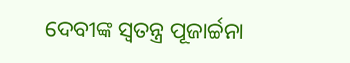ଦେବୀଙ୍କ ସ୍ୱତନ୍ତ୍ର ପୂଜାର୍ଚ୍ଚନା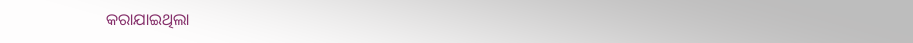କରାଯାଇଥିଲା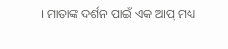। ମାତାଙ୍କ ଦର୍ଶନ ପାଇଁ ଏକ ଆପ୍ ମଧ୍ୟ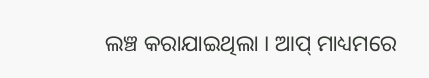ଲଞ୍ଚ କରାଯାଇଥିଲା । ଆପ୍ ମାଧ୍ୟମରେ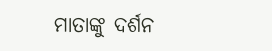ମାତାଙ୍କୁ ଦର୍ଶନ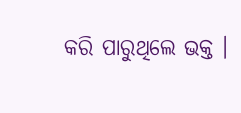କରି ପାରୁଥିଲେ ଭକ୍ତ ।